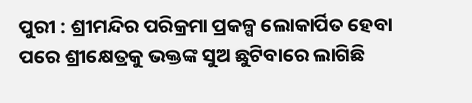ପୁରୀ : ଶ୍ରୀମନ୍ଦିର ପରିକ୍ରମା ପ୍ରକଳ୍ପ ଲୋକାର୍ପିତ ହେବା ପରେ ଶ୍ରୀକ୍ଷେତ୍ରକୁ ଭକ୍ତଙ୍କ ସୁଅ ଛୁଟିବାରେ ଲାଗିଛି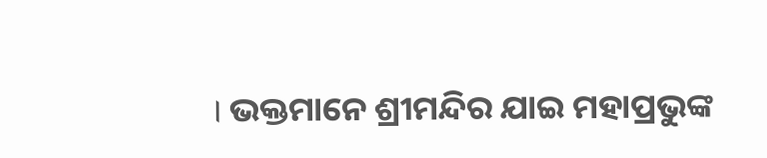। ଭକ୍ତମାନେ ଶ୍ରୀମନ୍ଦିର ଯାଇ ମହାପ୍ରଭୁଙ୍କ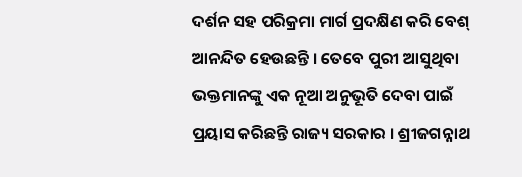ଦର୍ଶନ ସହ ପରିକ୍ରମା ମାର୍ଗ ପ୍ରଦକ୍ଷିଣ କରି ବେଶ୍ ଆନନ୍ଦିତ ହେଉଛନ୍ତି । ତେବେ ପୁରୀ ଆସୁଥିବା ଭକ୍ତମାନଙ୍କୁ ଏକ ନୂଆ ଅନୁଭୂତି ଦେବା ପାଇଁ ପ୍ରୟାସ କରିଛନ୍ତି ରାଜ୍ୟ ସରକାର । ଶ୍ରୀଜଗନ୍ନାଥ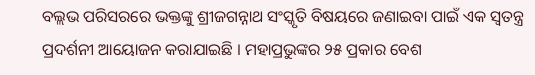ବଲ୍ଲଭ ପରିସରରେ ଭକ୍ତଙ୍କୁ ଶ୍ରୀଜଗନ୍ନାଥ ସଂସ୍କୃତି ବିଷୟରେ ଜଣାଇବା ପାଇଁ ଏକ ସ୍ବତନ୍ତ୍ର ପ୍ରଦର୍ଶନୀ ଆୟୋଜନ କରାଯାଇଛି । ମହାପ୍ରଭୁଙ୍କର ୨୫ ପ୍ରକାର ବେଶ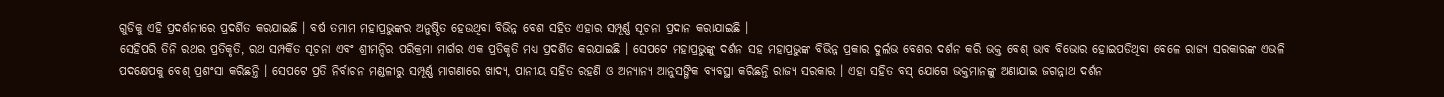ଗୁଡିକୁ ଏହି ପ୍ରଦର୍ଶନୀରେ ପ୍ରଦର୍ଶିତ କରଯାଇଛି । ବର୍ଷ ତମାମ ମହାପ୍ରଭୁଙ୍କର ଅନୁଷ୍ଠିତ ହେଉଥିବା ବିଭିନ୍ନ ବେଶ ସହିତ ଏହାର ସମ୍ପୂର୍ଣ୍ଣ ସୂଚନା ପ୍ରଦାନ କରାଯାଇଛି ।
ସେହିପରି ତିନି ରଥର ପ୍ରତିକୃତି, ରଥ ସମ୍ପର୍କିତ ସୂଚନା ଏବଂ ଶ୍ରୀମନ୍ଦିର ପରିକ୍ରମା ମାର୍ଗର ଏକ ପ୍ରତିକୃତି ମଧ୍ୟ ପ୍ରଦର୍ଶିତ କରଯାଇଛି । ସେପଟେ ମହାପ୍ରଭୁଙ୍କୁ ଦର୍ଶନ ସହ ମହାପ୍ରଭୁଙ୍କ ବିଭିନ୍ନ ପ୍ରକାର ଦୁର୍ଲଭ ବେଶର ଦର୍ଶନ କରି ଭକ୍ତ ବେଶ୍ ଭାବ ବିଭୋର ହୋଇପଡିଥିବା ବେଳେ ରାଜ୍ୟ ସରକାରଙ୍କ ଏଭଳି ପଦକ୍ଷେପକୁ ବେଶ୍ ପ୍ରଶଂସା କରିଛନ୍ତି । ସେପଟେ ପ୍ରତି ନିର୍ବାଚନ ମଣ୍ଡଳୀରୁ ସମ୍ପୂର୍ଣ୍ଣ ମାଗଣାରେ ଖାଦ୍ୟ, ପାନୀୟ ସହିତ ରହଣି ଓ ଅନ୍ୟାନ୍ୟ ଆନୁସଙ୍ଗିକ ବ୍ୟବସ୍ଥା କରିଛନ୍ତି ରାଜ୍ୟ ସରକାର । ଏହା ସହିତ ବସ୍ ଯୋଗେ ଭକ୍ତମାନଙ୍କୁ ଅଣାଯାଇ ଜଗନ୍ନାଥ ଦର୍ଶନ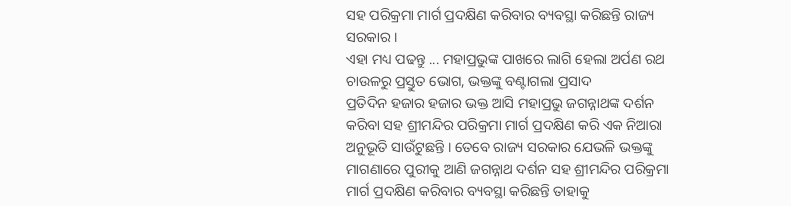ସହ ପରିକ୍ରମା ମାର୍ଗ ପ୍ରଦକ୍ଷିଣ କରିବାର ବ୍ୟବସ୍ଥା କରିଛନ୍ତି ରାଜ୍ୟ ସରକାର ।
ଏହା ମଧ୍ୟ ପଢନ୍ତୁ ... ମହାପ୍ରଭୁଙ୍କ ପାଖରେ ଲାଗି ହେଲା ଅର୍ପଣ ରଥ ଚାଉଳରୁ ପ୍ରସ୍ତୁତ ଭୋଗ, ଭକ୍ତଙ୍କୁ ବଣ୍ଟାଗଲା ପ୍ରସାଦ
ପ୍ରତିଦିନ ହଜାର ହଜାର ଭକ୍ତ ଆସି ମହାପ୍ରଭୁ ଜଗନ୍ନାଥଙ୍କ ଦର୍ଶନ କରିବା ସହ ଶ୍ରୀମନ୍ଦିର ପରିକ୍ରମା ମାର୍ଗ ପ୍ରଦକ୍ଷିଣ କରି ଏକ ନିଆରା ଅନୁଭୂତି ସାଉଁଟୁଛନ୍ତି । ତେବେ ରାଜ୍ୟ ସରକାର ଯେଭଳି ଭକ୍ତଙ୍କୁ ମାଗଣାରେ ପୁରୀକୁ ଆଣି ଜଗନ୍ନାଥ ଦର୍ଶନ ସହ ଶ୍ରୀମନ୍ଦିର ପରିକ୍ରମା ମାର୍ଗ ପ୍ରଦକ୍ଷିଣ କରିବାର ବ୍ୟବସ୍ଥା କରିଛନ୍ତି ତାହାକୁ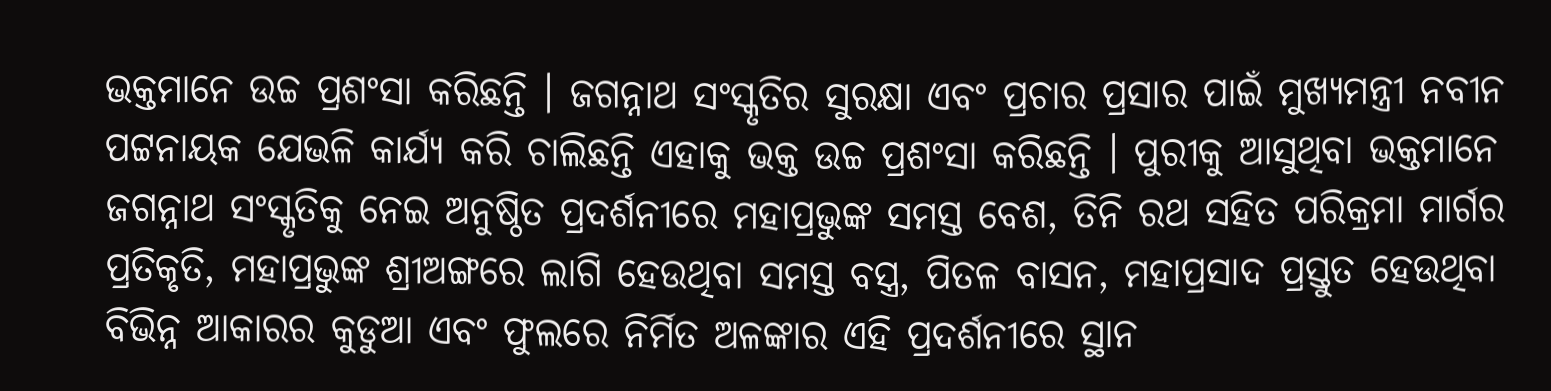ଭକ୍ତମାନେ ଉଚ୍ଚ ପ୍ରଶଂସା କରିଛନ୍ତି । ଜଗନ୍ନାଥ ସଂସ୍କୃତିର ସୁରକ୍ଷା ଏବଂ ପ୍ରଚାର ପ୍ରସାର ପାଇଁ ମୁଖ୍ୟମନ୍ତ୍ରୀ ନବୀନ ପଟ୍ଟନାୟକ ଯେଭଳି କାର୍ଯ୍ୟ କରି ଚାଲିଛନ୍ତି ଏହାକୁ ଭକ୍ତ ଉଚ୍ଚ ପ୍ରଶଂସା କରିଛନ୍ତି । ପୁରୀକୁ ଆସୁଥିବା ଭକ୍ତମାନେ ଜଗନ୍ନାଥ ସଂସ୍କୃତିକୁ ନେଇ ଅନୁଷ୍ଠିତ ପ୍ରଦର୍ଶନୀରେ ମହାପ୍ରଭୁଙ୍କ ସମସ୍ତ ବେଶ, ତିନି ରଥ ସହିତ ପରିକ୍ରମା ମାର୍ଗର ପ୍ରତିକୃତି, ମହାପ୍ରଭୁଙ୍କ ଶ୍ରୀଅଙ୍ଗରେ ଲାଗି ହେଉଥିବା ସମସ୍ତ ବସ୍ତ୍ର, ପିତଳ ବାସନ, ମହାପ୍ରସାଦ ପ୍ରସ୍ତୁତ ହେଉଥିବା ବିଭିନ୍ନ ଆକାରର କୁଡୁଆ ଏବଂ ଫୁଲରେ ନିର୍ମିତ ଅଳଙ୍କାର ଏହି ପ୍ରଦର୍ଶନୀରେ ସ୍ଥାନ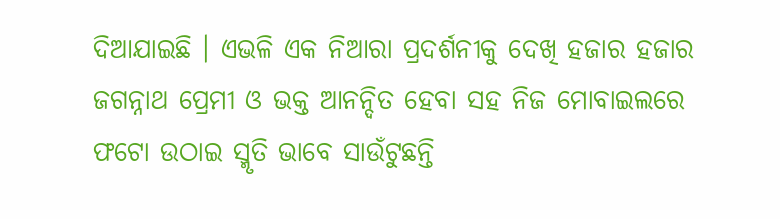ଦିଆଯାଇଛି । ଏଭଳି ଏକ ନିଆରା ପ୍ରଦର୍ଶନୀକୁ ଦେଖି ହଜାର ହଜାର ଜଗନ୍ନାଥ ପ୍ରେମୀ ଓ ଭକ୍ତ ଆନନ୍ଦିତ ହେବା ସହ ନିଜ ମୋବାଇଲରେ ଫଟୋ ଉଠାଇ ସ୍ମୃତି ଭାବେ ସାଉଁଟୁଛନ୍ତି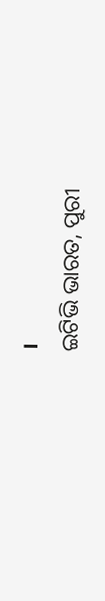।
ଇଟିଭି ଭାରତ, ପୁରୀ